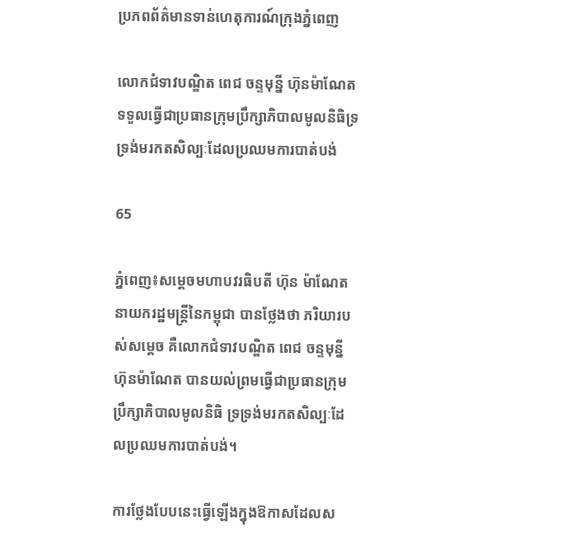ប្រភពព័ត៌មានទាន់ហេតុការណ៍ក្រុងភ្នំពេញ

លោកជំទាវបណ្ឌិត ពេជ ចន្ទមុន្នី ហ៊ុនម៉ាណែត ទទួលធ្វើជាប្រធានក្រុមប្រឹក្សាភិបាលមូលនិធិទ្រទ្រង់មរកតសិល្បៈដែលប្រឈមការបាត់បង់

65

ភ្នំពេញ៖សម្តេចមហាបវរធិបតី ហ៊ុន ម៉ាណែត នាយករដ្ឋមន្ត្រីនៃកម្ពុជា បានថ្លែងថា ភរិយារបស់សម្តេច គឺលោកជំទាវបណ្ឌិត ពេជ ចន្ទមុន្នី ហ៊ុនម៉ាណែត បានយល់ព្រមធ្វើជាប្រធានក្រុមប្រឹក្សាភិបាលមូលនិធិ ទ្រទ្រង់មរកតសិល្បៈដែលប្រឈមការបាត់បង់។

ការថ្លែងបែបនេះធ្វើឡើងក្នុងឱកាសដែលស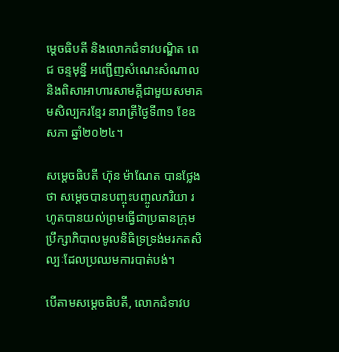ម្ដេចធិបតី និងលោកជំទាវបណ្ឌិត ពេជ ចន្ទមុន្នី អញ្ជើញសំណេះសំណាល និងពិសាអាហារសាមគ្គីជាមួយសមាគមសិល្បករខ្មែរ នារាត្រីថ្ងៃទី៣១ ខែឧសភា ឆ្នាំ២០២៤។

សម្តេចធិបតី ហ៊ុន ម៉ាណែត បានថ្លែងថា សម្ដេចបានបញ្ចុះបញ្ចូលភរិយា រហូតបានយល់ព្រមធ្វើជាប្រធានក្រុមប្រឹក្សាភិបាលមូលនិធិទ្រទ្រង់មរកតសិល្បៈដែលប្រឈមការបាត់បង់។

បើតាមសម្ដេចធិបតី, លោកជំទាវប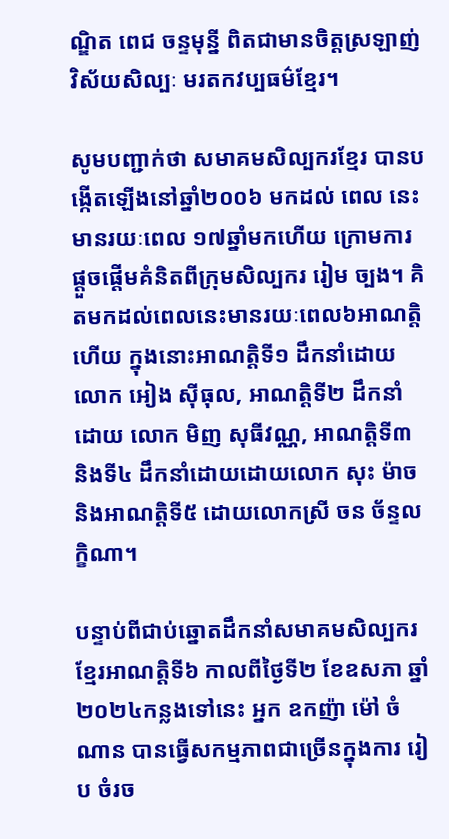ណ្ឌិត ពេជ ចន្ទមុន្នី ពិតជាមានចិត្តស្រឡាញ់វិស័យសិល្បៈ មរតកវប្បធម៌ខ្មែរ។

សូមបញ្ជាក់ថា សមាគមសិល្បករខ្មែរ បានបង្កើតឡើងនៅឆ្នាំ២០០៦ មកដល់ ពេល នេះ មានរយៈពេល ១៧ឆ្នាំមកហើយ ក្រោមការផ្តួចផ្តើមគំនិតពីក្រុមសិល្បករ រៀម ច្បង។ គិតមកដល់ពេលនេះមានរយៈពេល៦អាណត្តិហើយ ក្នុងនោះអាណត្តិទី១ ដឹកនាំដោយលោក អៀង ស៊ីធុល, អាណត្តិទី២ ដឹកនាំដោយ លោក មិញ សុធីវណ្ណ, អាណត្តិទី៣ និងទី៤ ដឹកនាំដោយដោយលោក សុះ ម៉ាច និងអាណត្តិទី៥ ដោយលោកស្រី ចន ច័ន្ទលក្ខិណា។

បន្ទាប់ពីជាប់ឆ្នោតដឹកនាំសមាគមសិល្បករខ្មែរអាណត្តិទី៦ កាលពីថ្ងៃទី២ ខែឧសភា ឆ្នាំ២០២៤កន្លងទៅនេះ អ្នក ឧកញ៉ា ម៉ៅ ចំណាន បានធ្វើសកម្មភាពជាច្រើនក្នុងការ រៀប ចំរច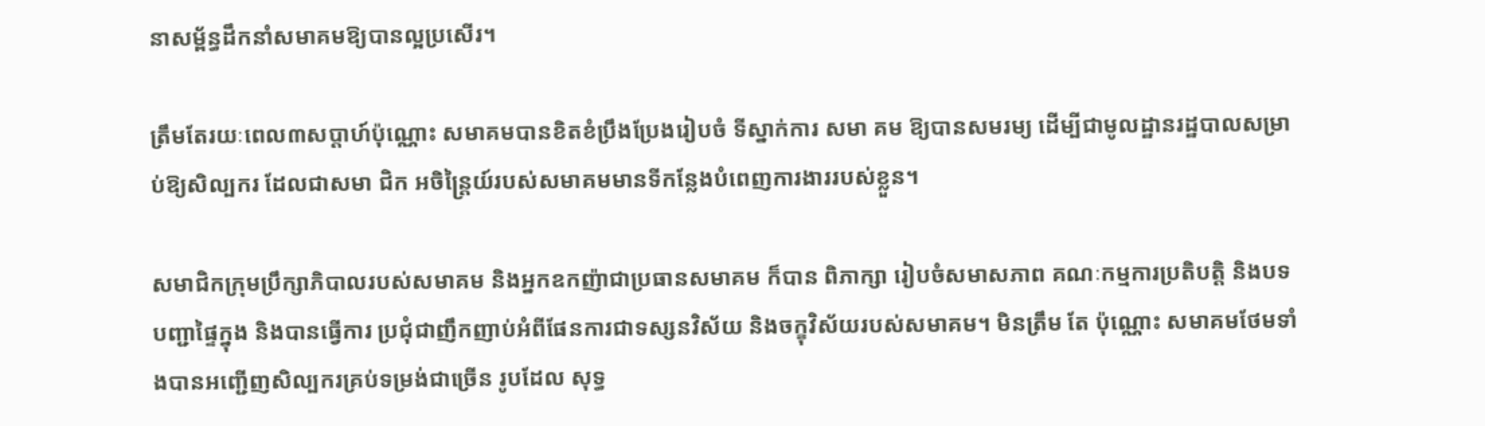នាសម្ព័ន្ធដឹកនាំសមាគមឱ្យបានល្អប្រសើរ។

ត្រឹមតែរយៈពេល៣សប្តាហ៍ប៉ុណ្ណោះ សមាគមបានខិតខំប្រឹងប្រែងរៀបចំ ទីស្នាក់ការ សមា គម ឱ្យបានសមរម្យ ដើម្បីជាមូលដ្ឋានរដ្ឋបាលសម្រាប់ឱ្យសិល្បករ ដែលជាសមា ជិក អចិន្ត្រៃយ៍របស់សមាគមមានទីកន្លែងបំពេញការងាររបស់ខ្លួន។

សមាជិកក្រុមប្រឹក្សាភិបាលរបស់សមាគម និងអ្នកឧកញ៉ាជាប្រធានសមាគម ក៏បាន ពិភាក្សា រៀបចំសមាសភាព គណៈកម្មការប្រតិបត្តិ និងបទបញ្ជាផ្ទៃក្នុង និងបានធ្វើការ ប្រជុំជាញឹកញាប់អំពីផែនការជាទស្សនវិស័យ និងចក្ខុវិស័យរបស់សមាគម។ មិនត្រឹម តែ ប៉ុណ្ណោះ សមាគមថែមទាំងបានអញ្ជើញសិល្បករគ្រប់ទម្រង់ជាច្រើន រូបដែល សុទ្ធ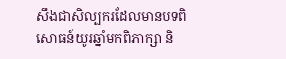សឹងជាសិល្បករដែលមានបទពិសោធន៍យូរឆ្នាំមកពិភាក្សា និ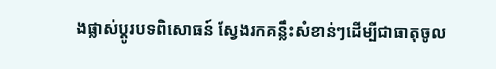ងផ្លាស់ប្តូរបទពិសោធន៍ ស្វែងរកគន្លឹះសំខាន់ៗដើម្បីជាធាតុចូល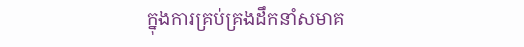ក្នុងការគ្រប់គ្រងដឹកនាំសមាគ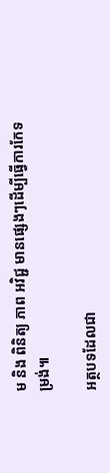ម និង ពិនិត្យ ភាព អវិជ្ជ មានផ្សេងៗដើម្បីធ្វើការកែទម្រង់៕

អត្ថបទដែលជា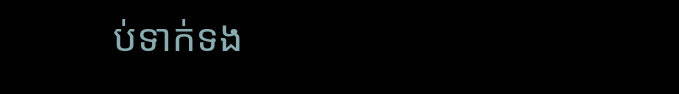ប់ទាក់ទង